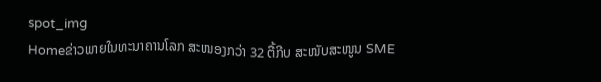spot_img
Homeຂ່າວພາຍໃນທະນາຄານໂລກ ສະໜອງກວ່າ 32 ຕື້ກີບ ສະໜັບສະໜູນ SME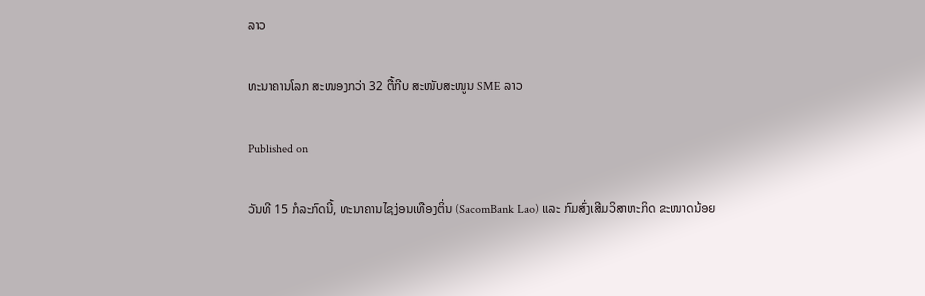ລາວ

ທະນາຄານໂລກ ສະໜອງກວ່າ 32 ຕື້ກີບ ສະໜັບສະໜູນ SME ລາວ

Published on

ວັນທີ 15 ກໍລະກົດນີ້, ທະນາຄານໄຊງ່ອນເທືອງຕິ່ນ (SacomBank Lao) ແລະ ກົມສົ່ງເສີມວິສາຫະກິດ ຂະໜາດນ້ອຍ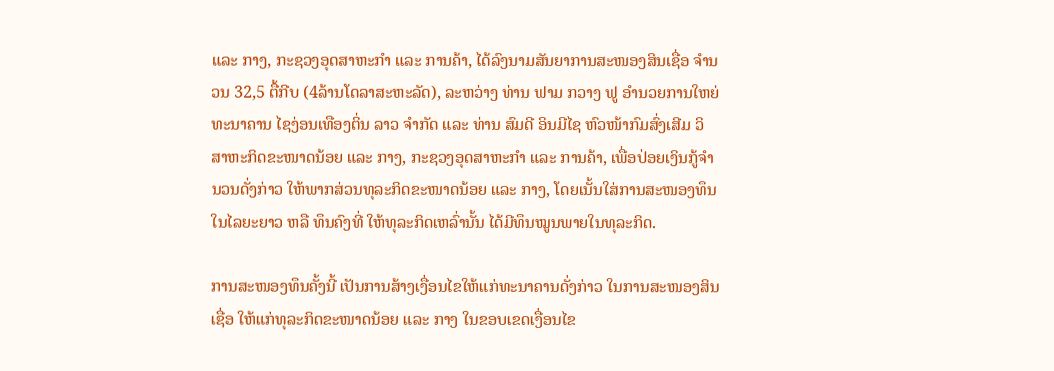ແລະ ກາງ, ກະຊວງອຸດສາຫະກຳ ແລະ ການຄ້າ, ໄດ້ລົງນາມສັນຍາການສະໜອງສິນເຊື່ອ ຈຳນວນ 32,5 ຕື້ກີບ (4ລ້ານໂດລາສະຫະລັດ), ລະຫວ່າງ ທ່ານ ຟາມ ກວາງ ຟູ ອຳນວຍການໃຫຍ່ທະນາຄານ ໄຊງ່ອນເທືອງຕິ່ນ ລາວ ຈຳກັດ ແລະ ທ່ານ ສົມດີ ອິນມີໄຊ ຫົວໜ້າກົມສົ່ງເສີມ ວິສາຫະກິດຂະໜາດນ້ອຍ ແລະ ກາງ, ກະຊວງອຸດສາຫະກຳ ແລະ ການຄ້າ, ເພື່ອປ່ອຍເງິນກູ້ຈຳນວນດັ່ງກ່າວ ໃຫ້ພາກສ່ວນທຸລະກິດຂະໜາດນ້ອຍ ແລະ ກາງ, ໂດຍເນັ້ນໃສ່ການສະໜອງທຶນໃນໄລຍະຍາວ ຫລື ທຶນຄົງທີ່ ໃຫ້ທຸລະກິດເຫລົ່ານັ້ນ ໄດ້ມີທຶນໝູນພາຍໃນທຸລະກິດ.

ການສະໜອງທຶນຄັ້ງນີ້ ເປັນການສ້າງເງື່ອນໄຂໃຫ້ແກ່ທະນາຄານດັ່ງກ່າວ ໃນການສະໜອງສິນເຊື່ອ ໃຫ້ແກ່ທຸລະກິດຂະໜາດນ້ອຍ ແລະ ກາງ ໃນຂອບເຂດເງື່ອນໄຂ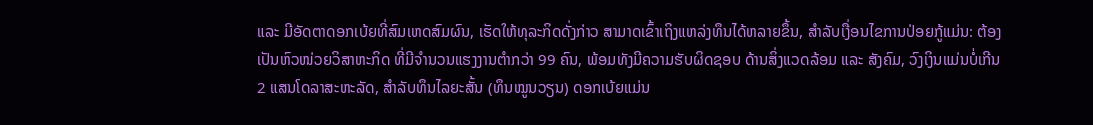ແລະ ມີອັດຕາດອກເບ້ຍທີ່ສົມເຫດສົມຜົນ, ເຮັດໃຫ້ທຸລະກິດດັ່ງກ່າວ ສາມາດເຂົ້າເຖິງແຫລ່ງທຶນໄດ້ຫລາຍຂຶ້ນ, ສຳລັບເງື່ອນໄຂການປ່ອຍກູ້ແມ່ນ: ຕ້ອງເປັນຫົວໜ່ວຍວິສາຫະກິດ ທີ່ມີຈຳນວນແຮງງານຕຳກວ່າ 99 ຄົນ, ພ້ອມທັງມີຄວາມຮັບຜິດຊອບ ດ້ານສິ່ງແວດລ້ອມ ແລະ ສັງຄົມ, ວົງເງິນແມ່ນບໍ່ເກີນ 2 ແສນໂດລາສະຫະລັດ, ສຳລັບທຶນໄລຍະສັ້ນ (ທຶນໝູນວຽນ) ດອກເບ້ຍແມ່ນ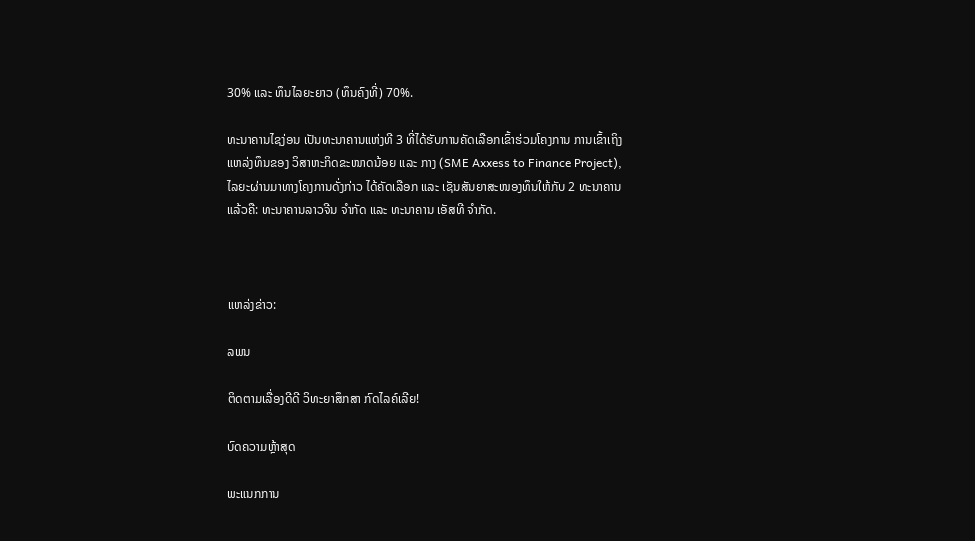30% ແລະ ທຶນໄລຍະຍາວ (ທຶນຄົງທີ່) 70%.

ທະນາຄານໄຊງ່ອນ ເປັນທະນາຄານແຫ່ງທີ 3 ທີ່ໄດ້ຮັບການຄັດເລືອກເຂົ້າຮ່ວມໂຄງການ ການເຂົ້າເຖິງແຫລ່ງທຶນຂອງ ວິສາຫະກິດຂະໜາດນ້ອຍ ແລະ ກາງ (SME Axxess to Finance Project), ໄລຍະຜ່ານມາທາງໂຄງການດັ່ງກ່າວ ໄດ້ຄັດເລືອກ ແລະ ເຊັນສັນຍາສະໜອງທຶນໃຫ້ກັບ 2 ທະນາຄານແລ້ວຄື: ທະນາຄານລາວຈີນ ຈຳກັດ ແລະ ທະນາຄານ ເອັສທີ ຈຳກັດ.



ແຫລ່ງຂ່າວ:

ລພນ

ຕິດຕາມເລື່ອງດີດີ ວິທະຍາສຶກສາ ກົດໄລຄ໌ເລີຍ!

ບົດຄວາມຫຼ້າສຸດ

ພະແນກການ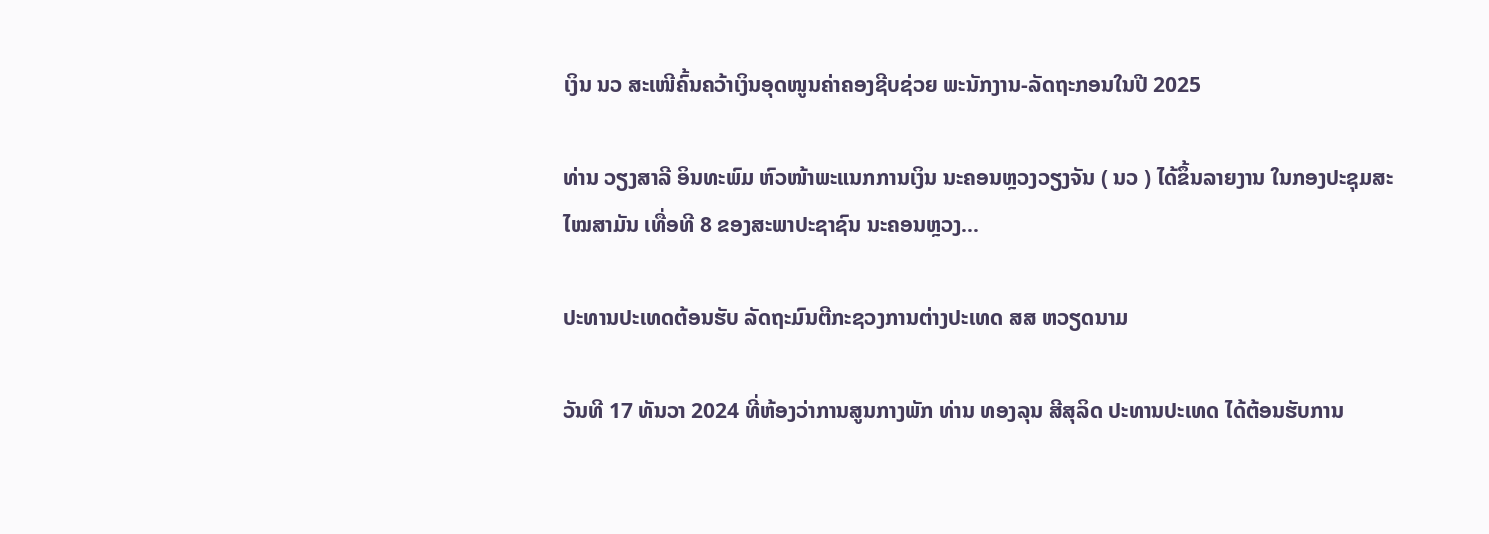ເງິນ ນວ ສະເໜີຄົ້ນຄວ້າເງິນອຸດໜູນຄ່າຄອງຊີບຊ່ວຍ ພະນັກງານ-ລັດຖະກອນໃນປີ 2025

ທ່ານ ວຽງສາລີ ອິນທະພົມ ຫົວໜ້າພະແນກການເງິນ ນະຄອນຫຼວງວຽງຈັນ ( ນວ ) ໄດ້ຂຶ້ນລາຍງານ ໃນກອງປະຊຸມສະໄໝສາມັນ ເທື່ອທີ 8 ຂອງສະພາປະຊາຊົນ ນະຄອນຫຼວງ...

ປະທານປະເທດຕ້ອນຮັບ ລັດຖະມົນຕີກະຊວງການຕ່າງປະເທດ ສສ ຫວຽດນາມ

ວັນທີ 17 ທັນວາ 2024 ທີ່ຫ້ອງວ່າການສູນກາງພັກ ທ່ານ ທອງລຸນ ສີສຸລິດ ປະທານປະເທດ ໄດ້ຕ້ອນຮັບການ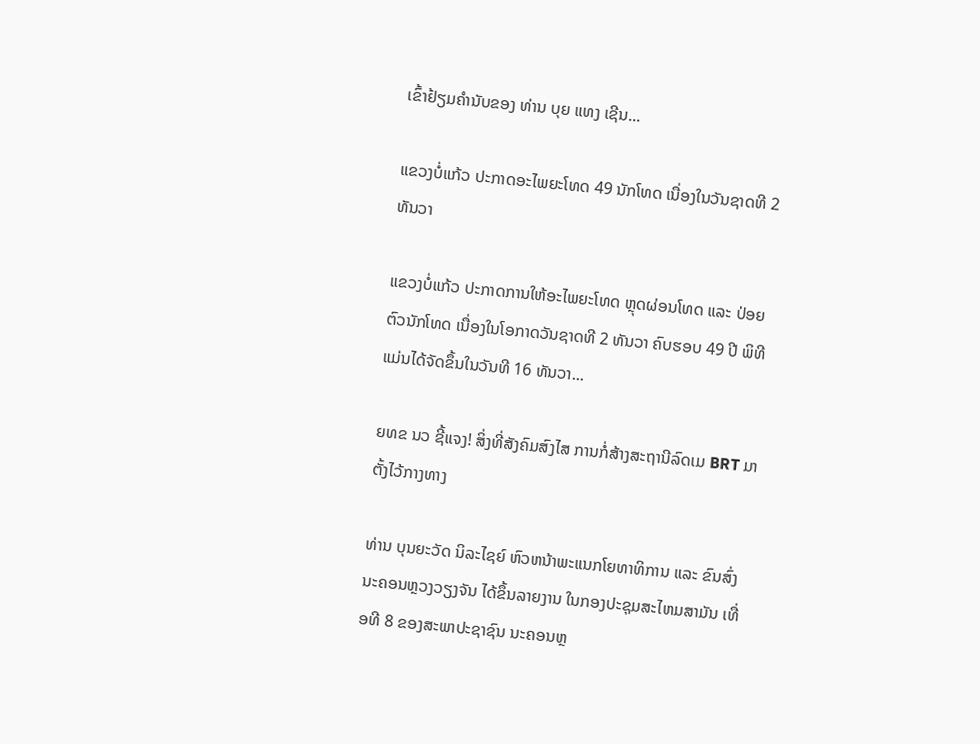ເຂົ້າຢ້ຽມຄຳນັບຂອງ ທ່ານ ບຸຍ ແທງ ເຊີນ...

ແຂວງບໍ່ແກ້ວ ປະກາດອະໄພຍະໂທດ 49 ນັກໂທດ ເນື່ອງໃນວັນຊາດທີ 2 ທັນວາ

ແຂວງບໍ່ແກ້ວ ປະກາດການໃຫ້ອະໄພຍະໂທດ ຫຼຸດຜ່ອນໂທດ ແລະ ປ່ອຍຕົວນັກໂທດ ເນື່ອງໃນໂອກາດວັນຊາດທີ 2 ທັນວາ ຄົບຮອບ 49 ປີ ພິທີແມ່ນໄດ້ຈັດຂຶ້ນໃນວັນທີ 16 ທັນວາ...

ຍທຂ ນວ ຊີ້ແຈງ! ສິ່ງທີ່ສັງຄົມສົງໄສ ການກໍ່ສ້າງສະຖານີລົດເມ BRT ມາຕັ້ງໄວ້ກາງທາງ

ທ່ານ ບຸນຍະວັດ ນິລະໄຊຍ໌ ຫົວຫນ້າພະແນກໂຍທາທິການ ແລະ ຂົນສົ່ງ ນະຄອນຫຼວງວຽງຈັນ ໄດ້ຂຶ້ນລາຍງານ ໃນກອງປະຊຸມສະໄຫມສາມັນ ເທື່ອທີ 8 ຂອງສະພາປະຊາຊົນ ນະຄອນຫຼ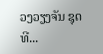ວງວຽງຈັນ ຊຸດທີ...